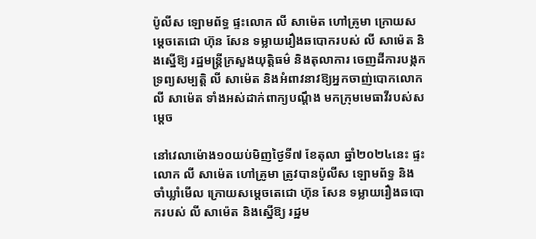ប៉ូលីស ឡោមព័ទ្ធ ផ្ទះលោក លី សាម៉េត ហៅគ្រូមា ក្រោយសម្តេចតេជោ ហ៊ុន សែន ទម្លាយរឿងឆបោករបស់ លី សាម៉េត និងស្នើឱ្យ រដ្ឋមន្ត្រីក្រសួងយុត្តិធម៌ និងតុលាការ ចេញដីការបង្កកទ្រព្យសម្បត្តិ លី សាម៉េត និងអំពាវនាវឱ្យអ្នកចាញ់បោកលោក លី សាម៉េត ទាំងអស់ដាក់ពាក្យបណ្តឹង មកក្រុមមេធាវីរបស់សម្តេច

នៅវេលាម៉ោង១០យប់មិញថ្ងៃទី៧ ខែតុលា ឆ្នាំ២០២៤នេះ ផ្ទះលោក លី សាម៉េត ហៅគ្រូមា ត្រូវបានប៉ូលីស ឡោមព័ទ្ធ និង ចាំឃ្លាំមើល ក្រោយសម្តេចតេជោ ហ៊ុន សែន ទម្លាយរឿងឆបោករបស់ លី សាម៉េត និងស្នើឱ្យ រដ្ឋម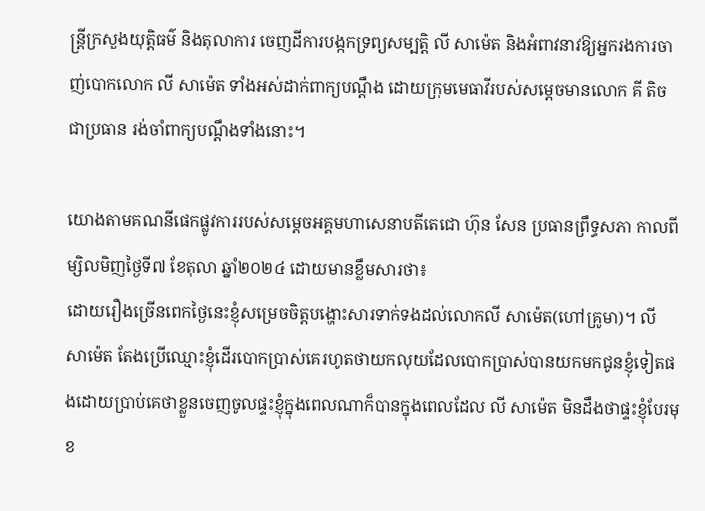ន្ត្រីក្រសួងយុត្តិធម៌ និងតុលាការ ចេញដីការបង្កកទ្រព្យសម្បត្តិ លី សាម៉េត និងអំពាវនាវឱ្យអ្នករងការចាញ់បោកលោក លី សាម៉េត ទាំងអស់ដាក់ពាក្យបណ្តឹង ដោយក្រុមមេធាវីរបស់សម្តេចមានលោក គី តិច ជាប្រធាន រង់ចាំពាក្យបណ្តឹងទាំងនោះ។

យោងតាមគណនីផេកផ្លូវការរបស់សម្តេចអគ្គមហាសេនាបតីតេជោ ហ៊ុន សែន ប្រធានព្រឹទ្ធសភា កាលពីម្សិលមិញថ្ងៃទី៧ ខែតុលា ឆ្នាំ២០២៤ ដោយមានខ្លឹមសារថា៖
ដោយរឿងច្រើនពេកថ្ងៃនេះខ្ញុំសម្រេចចិត្តបង្ហោះសារទាក់ទងដល់លោកលី សាម៉េត(ហៅគ្រូមា)។ លី សាម៉េត តែងប្រើឈ្មោះខ្ញុំដើរបោកប្រាស់គេរហូតថាយកលុយដែលបោកប្រាស់បានយកមកជូនខ្ញុំទៀតផងដោយប្រាប់គេថាខ្លួនចេញចូលផ្ទះខ្ញុំក្នុងពេលណាក៏បានក្នុងពេលដែល លី សាម៉េត មិនដឹងថាផ្ទះខ្ញុំបែរមុខ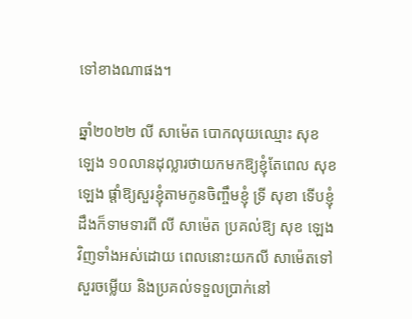ទៅខាងណាផង។

ឆ្នាំ២០២២ លី សាម៉េត បោកលុយឈ្មោះ សុខ ឡេង ១០លានដុល្លារថាយកមកឱ្យខ្ញុំតែពេល សុខ ឡេង ផ្តាំឱ្យសួរខ្ញុំតាមកូនចិញ្ចឹមខ្ញុំ ទ្រី សុខា ទើបខ្ញុំដឹងក៏ទាមទារពី លី សាម៉េត ប្រគល់ឱ្យ សុខ ឡេង វិញទាំងអស់ដោយ ពេលនោះយកលី សាម៉េតទៅសួរចម្លើយ និងប្រគល់ទទួលប្រាក់នៅ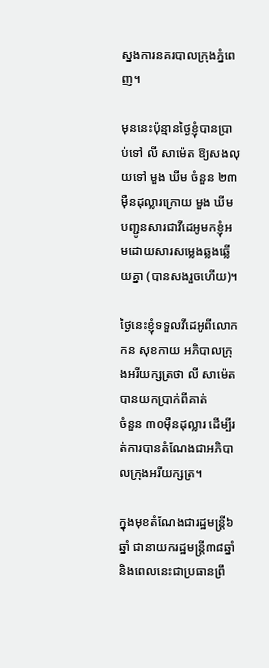ស្នងការនគរបាលក្រុងភ្នំពេញ។

មុននេះប៉ុន្មានថ្ងៃខ្ញុំបានប្រាប់ទៅ លី សាម៉េត ឱ្យសងលុយទៅ មួង ឃីម ចំនួន ២៣មុឺនដុល្លារក្រោយ មួង ឃីម បញ្ជូនសារជាវីដេអូមកខ្ញុំអមដោយសារសម្លេងឆ្លងឆ្លើយគ្នា (បានសងរួចហើយ)។

ថ្ងៃនេះខ្ញុំទទួលវីដេអូពីលោក កន សុខកាយ អភិបាលក្រុងអរីយក្សត្រថា លី សាម៉េត បានយកប្រាក់ពីគាត់
ចំនួន ៣០មុឺនដុល្លារ ដើម្បីរត់ការបានតំណែងជាអភិបាលក្រុងអរីយក្សត្រ។

ក្នុងមុខតំណែងជារដ្ឋមន្ត្រី៦ឆ្នាំ ជានាយករដ្ឋមន្ត្រី៣៨ឆ្នាំ និងពេលនេះជាប្រធានព្រឹ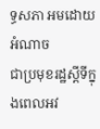ទ្ធសភា អមដោយអំណាច
ជាប្រមុខរដ្ឋស្តីទីក្នុងពេលអវ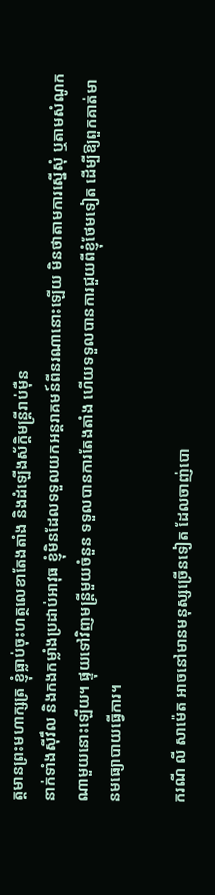ត្តមានព្រះមហាក្សត្រ ខ្ញុំធ្លាប់ចុះហត្ថលេខាតែងតាំង និងដំឡើងស័ក្តិមន្ត្រីរាប់មុឺន
នាក់ទាំងស៊ីវឹល និងកងកម្លាំងប្រដាប់អាវុធ ខ្ញុំមិនដែលទទួលយកអន្តរាគមន៍ពីនរណានោះឡើយ មិនថាតាមការស្នើសុំ ឬតាមសំណូកណាមួយនោះឡើយ។ ផ្ទុយទៅវិញមន្ត្រីមួយចំនួន ទទួលបានការតែងតាំង ហើយទទួលបានការជួយពីខ្ញុំថែមទៀត ដើម្បីឱ្យពួកគាត់មានមធ្យោបាយធ្វើការ។

ករណី លី សាម៉េត អាចនៅមានមនុស្សច្រើនទៀត ដែលចាញ់បោ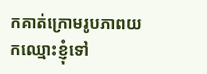កគាត់ក្រោមរូបភាពយកឈ្មោះខ្ញុំទៅ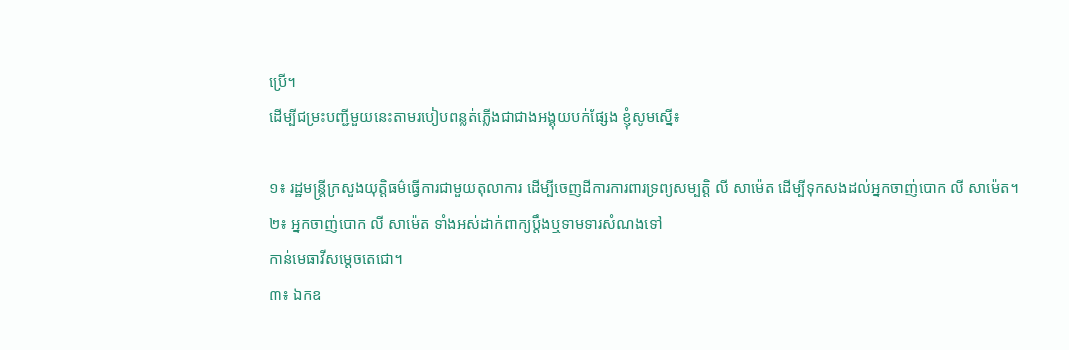ប្រើ។
ដើម្បីជម្រះបញ្ជីមួយនេះតាមរបៀបពន្លត់ភ្លើងជាជាងអង្គុយបក់ផ្សែង ខ្ញុំសូមស្នើ៖

១៖ រដ្ឋមន្ត្រីក្រសួងយុត្តិធម៌ធ្វើការជាមួយតុលាការ ដើម្បីចេញដីការការពារទ្រព្យសម្បត្តិ លី សាម៉េត ដើម្បីទុកសងដល់អ្នកចាញ់បោក លី សាម៉េត។
២៖ អ្នកចាញ់បោក លី សាម៉េត ទាំងអស់ដាក់ពាក្យប្តឹងឬទាមទារសំណងទៅ
កាន់មេធាវីសម្តេចតេជោ។
៣៖ ឯកឧ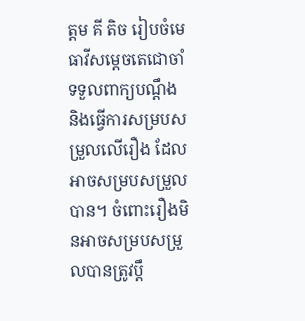ត្តម គី តិច រៀបចំមេធាវីសម្តេចតេជោចាំទទួលពាក្យបណ្តឹង និងធ្វើការសម្របសម្រួលលើរឿង ដែលអាចសម្របសម្រួលបាន។ ចំពោះរឿងមិនអាចសម្របសម្រួលបានត្រូវប្តឹ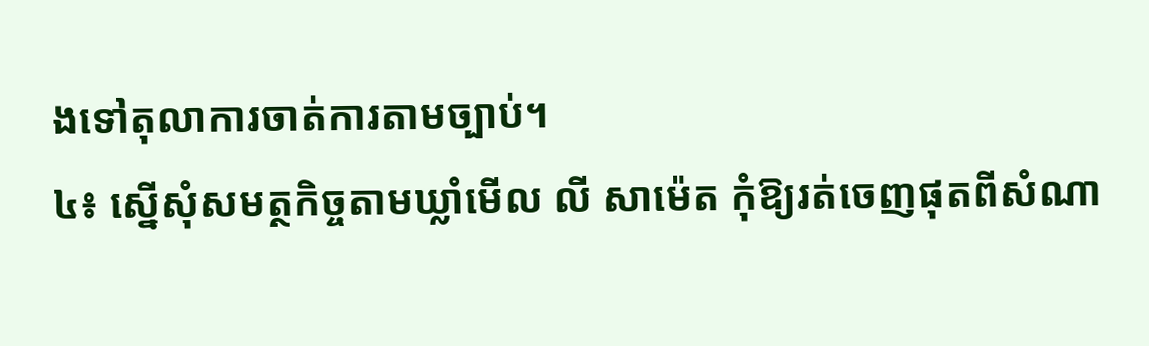ងទៅតុលាការចាត់ការតាមច្បាប់។
៤៖ ស្នើសុំសមត្ថកិច្ចតាមឃ្លាំមើល លី សាម៉េត កុំឱ្យរត់ចេញផុតពីសំណា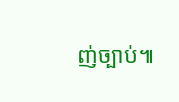ញ់ច្បាប់៕